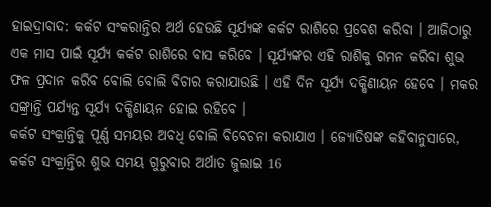ହାଇଦ୍ରାବାଦ: କର୍କଟ ସଂକରାନ୍ତିର ଅର୍ଥ ହେଉଛି ସୂର୍ଯ୍ୟଙ୍କ କର୍କଟ ରାଶିରେ ପ୍ରବେଶ କରିବା । ଆଜିଠାରୁ ଏକ ମାସ ପାଇଁ ସୂର୍ଯ୍ୟ କର୍କଟ ରାଶିରେ ବାସ କରିବେ । ସୂର୍ଯ୍ୟଙ୍କର ଏହି ରାଶିକୁ ଗମନ କରିବା ଶୁଭ ଫଳ ପ୍ରଦାନ କରିବ ବୋଲି ବୋଲି ବିଚାର କରାଯାଉଛି । ଏହି ଦିନ ସୂର୍ଯ୍ୟ ଦକ୍ଷିଣାୟନ ହେବେ । ମକର ସଙ୍କ୍ରାନ୍ତି ପର୍ଯ୍ୟନ୍ତ ସୂର୍ଯ୍ୟ ଦକ୍ଷିଣାୟନ ହୋଇ ରହିବେ ।
କର୍କଟ ସଂକ୍ରାନ୍ତିକୁ ପୂର୍ଣ୍ଣ ସମୟର ଅବଧି ବୋଲି ବିବେଚନା କରାଯାଏ । ଜ୍ୟୋତିଷଙ୍କ କହିବାନୁସାରେ, କର୍କଟ ସଂକ୍ରାନ୍ତିର ଶୁଭ ସମୟ ଗୁରୁବାର ଅର୍ଥାତ ଜୁଲାଇ 16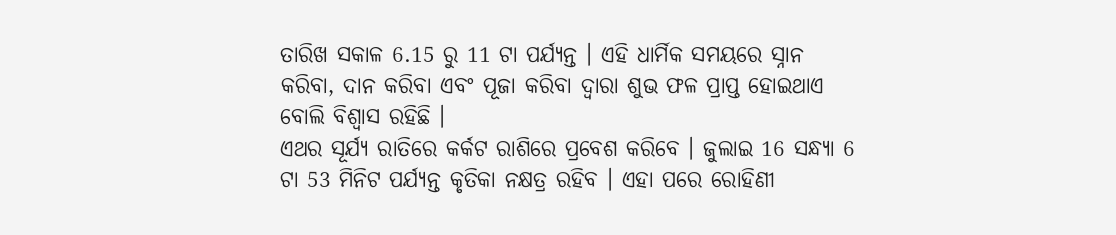ତାରିଖ ସକାଳ 6.15 ରୁ 11 ଟା ପର୍ଯ୍ୟନ୍ତ । ଏହି ଧାର୍ମିକ ସମୟରେ ସ୍ନାନ କରିବା, ଦାନ କରିବା ଏବଂ ପୂଜା କରିବା ଦ୍ୱାରା ଶୁଭ ଫଳ ପ୍ରାପ୍ତ ହୋଇଥାଏ ବୋଲି ବିଶ୍ୱାସ ରହିଛି ।
ଏଥର ସୂର୍ଯ୍ୟ ରାତିରେ କର୍କଟ ରାଶିରେ ପ୍ରବେଶ କରିବେ । ଜୁଲାଇ 16 ସନ୍ଧ୍ୟା 6 ଟା 53 ମିନିଟ ପର୍ଯ୍ୟନ୍ତ କୃତିକା ନକ୍ଷତ୍ର ରହିବ । ଏହା ପରେ ରୋହିଣୀ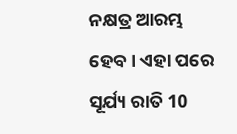ନକ୍ଷତ୍ର ଆରମ୍ଭ ହେବ। ଏହା ପରେ ସୂର୍ଯ୍ୟ ରାତି 10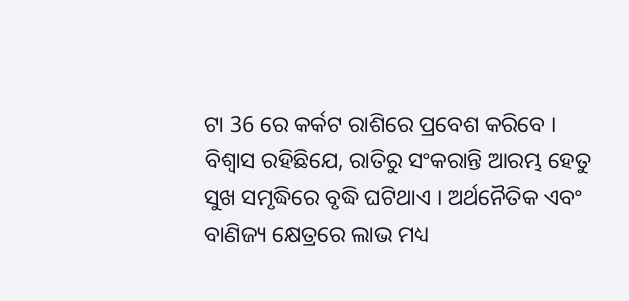ଟା 36 ରେ କର୍କଟ ରାଶିରେ ପ୍ରବେଶ କରିବେ । ବିଶ୍ବାସ ରହିଛିଯେ, ରାତିରୁ ସଂକରାନ୍ତି ଆରମ୍ଭ ହେତୁ ସୁଖ ସମୃଦ୍ଧିରେ ବୃଦ୍ଧି ଘଟିଥାଏ । ଅର୍ଥନୈତିକ ଏବଂ ବାଣିଜ୍ୟ କ୍ଷେତ୍ରରେ ଲାଭ ମଧ୍ୟ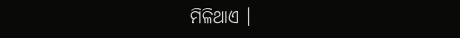ମିଳିଥାଏ ।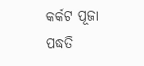କର୍କଟ ପୂଜା ପଦ୍ଧତି